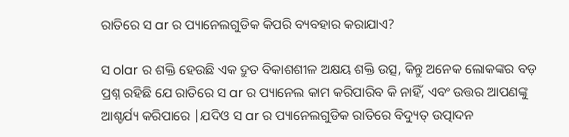ରାତିରେ ସ ar ର ପ୍ୟାନେଲଗୁଡିକ କିପରି ବ୍ୟବହାର କରାଯାଏ?

ସ olar ର ଶକ୍ତି ହେଉଛି ଏକ ଦ୍ରୁତ ବିକାଶଶୀଳ ଅକ୍ଷୟ ଶକ୍ତି ଉତ୍ସ, କିନ୍ତୁ ଅନେକ ଲୋକଙ୍କର ବଡ଼ ପ୍ରଶ୍ନ ରହିଛି ଯେ ରାତିରେ ସ ar ର ପ୍ୟାନେଲ କାମ କରିପାରିବ କି ନାହିଁ, ଏବଂ ଉତ୍ତର ଆପଣଙ୍କୁ ଆଶ୍ଚର୍ଯ୍ୟ କରିପାରେ |ଯଦିଓ ସ ar ର ପ୍ୟାନେଲଗୁଡିକ ରାତିରେ ବିଦ୍ୟୁତ୍ ଉତ୍ପାଦନ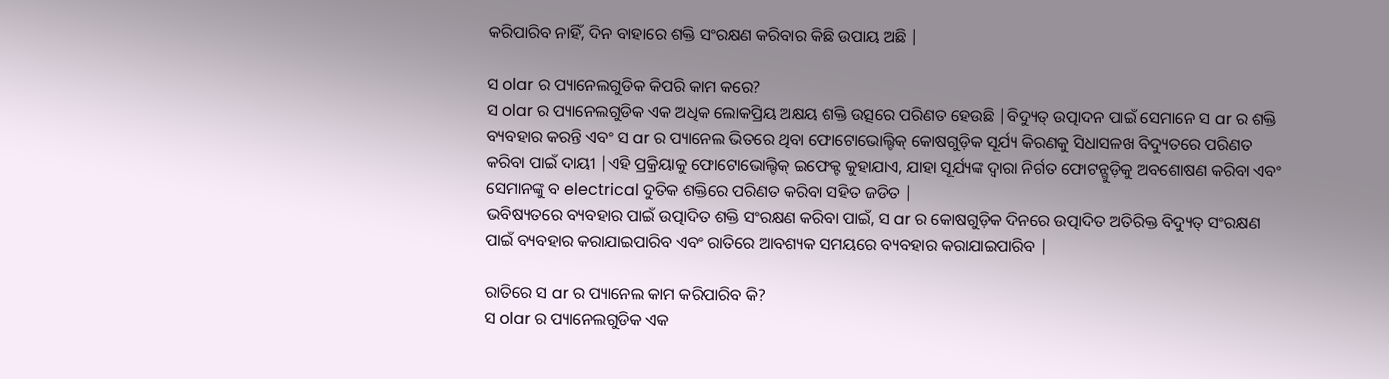କରିପାରିବ ନାହିଁ, ଦିନ ବାହାରେ ଶକ୍ତି ସଂରକ୍ଷଣ କରିବାର କିଛି ଉପାୟ ଅଛି |

ସ olar ର ପ୍ୟାନେଲଗୁଡିକ କିପରି କାମ କରେ?
ସ olar ର ପ୍ୟାନେଲଗୁଡିକ ଏକ ଅଧିକ ଲୋକପ୍ରିୟ ଅକ୍ଷୟ ଶକ୍ତି ଉତ୍ସରେ ପରିଣତ ହେଉଛି |ବିଦ୍ୟୁତ୍ ଉତ୍ପାଦନ ପାଇଁ ସେମାନେ ସ ar ର ଶକ୍ତି ବ୍ୟବହାର କରନ୍ତି ଏବଂ ସ ar ର ପ୍ୟାନେଲ ଭିତରେ ଥିବା ଫୋଟୋଭୋଲ୍ଟିକ୍ କୋଷଗୁଡ଼ିକ ସୂର୍ଯ୍ୟ କିରଣକୁ ସିଧାସଳଖ ବିଦ୍ୟୁତରେ ପରିଣତ କରିବା ପାଇଁ ଦାୟୀ |ଏହି ପ୍ରକ୍ରିୟାକୁ ଫୋଟୋଭୋଲ୍ଟିକ୍ ଇଫେକ୍ଟ କୁହାଯାଏ, ଯାହା ସୂର୍ଯ୍ୟଙ୍କ ଦ୍ୱାରା ନିର୍ଗତ ଫୋଟନ୍ଗୁଡ଼ିକୁ ଅବଶୋଷଣ କରିବା ଏବଂ ସେମାନଙ୍କୁ ବ electrical ଦୁତିକ ଶକ୍ତିରେ ପରିଣତ କରିବା ସହିତ ଜଡିତ |
ଭବିଷ୍ୟତରେ ବ୍ୟବହାର ପାଇଁ ଉତ୍ପାଦିତ ଶକ୍ତି ସଂରକ୍ଷଣ କରିବା ପାଇଁ, ସ ar ର କୋଷଗୁଡ଼ିକ ଦିନରେ ଉତ୍ପାଦିତ ଅତିରିକ୍ତ ବିଦ୍ୟୁତ୍ ସଂରକ୍ଷଣ ପାଇଁ ବ୍ୟବହାର କରାଯାଇପାରିବ ଏବଂ ରାତିରେ ଆବଶ୍ୟକ ସମୟରେ ବ୍ୟବହାର କରାଯାଇପାରିବ |

ରାତିରେ ସ ar ର ପ୍ୟାନେଲ କାମ କରିପାରିବ କି?
ସ olar ର ପ୍ୟାନେଲଗୁଡିକ ଏକ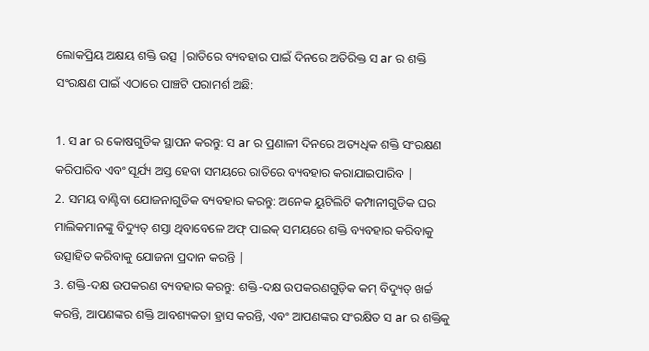ଲୋକପ୍ରିୟ ଅକ୍ଷୟ ଶକ୍ତି ଉତ୍ସ |ରାତିରେ ବ୍ୟବହାର ପାଇଁ ଦିନରେ ଅତିରିକ୍ତ ସ ar ର ଶକ୍ତି ସଂରକ୍ଷଣ ପାଇଁ ଏଠାରେ ପାଞ୍ଚଟି ପରାମର୍ଶ ଅଛି:

1. ସ ar ର କୋଷଗୁଡିକ ସ୍ଥାପନ କରନ୍ତୁ: ସ ar ର ପ୍ରଣାଳୀ ଦିନରେ ଅତ୍ୟଧିକ ଶକ୍ତି ସଂରକ୍ଷଣ କରିପାରିବ ଏବଂ ସୂର୍ଯ୍ୟ ଅସ୍ତ ହେବା ସମୟରେ ରାତିରେ ବ୍ୟବହାର କରାଯାଇପାରିବ |
2. ସମୟ ବାଣ୍ଟିବା ଯୋଜନାଗୁଡିକ ବ୍ୟବହାର କରନ୍ତୁ: ଅନେକ ୟୁଟିଲିଟି କମ୍ପାନୀଗୁଡିକ ଘର ମାଲିକମାନଙ୍କୁ ବିଦ୍ୟୁତ୍ ଶସ୍ତା ଥିବାବେଳେ ଅଫ୍ ପାଇକ୍ ସମୟରେ ଶକ୍ତି ବ୍ୟବହାର କରିବାକୁ ଉତ୍ସାହିତ କରିବାକୁ ଯୋଜନା ପ୍ରଦାନ କରନ୍ତି |
3. ଶକ୍ତି-ଦକ୍ଷ ଉପକରଣ ବ୍ୟବହାର କରନ୍ତୁ: ଶକ୍ତି-ଦକ୍ଷ ଉପକରଣଗୁଡ଼ିକ କମ୍ ବିଦ୍ୟୁତ୍ ଖର୍ଚ୍ଚ କରନ୍ତି, ଆପଣଙ୍କର ଶକ୍ତି ଆବଶ୍ୟକତା ହ୍ରାସ କରନ୍ତି, ଏବଂ ଆପଣଙ୍କର ସଂରକ୍ଷିତ ସ ar ର ଶକ୍ତିକୁ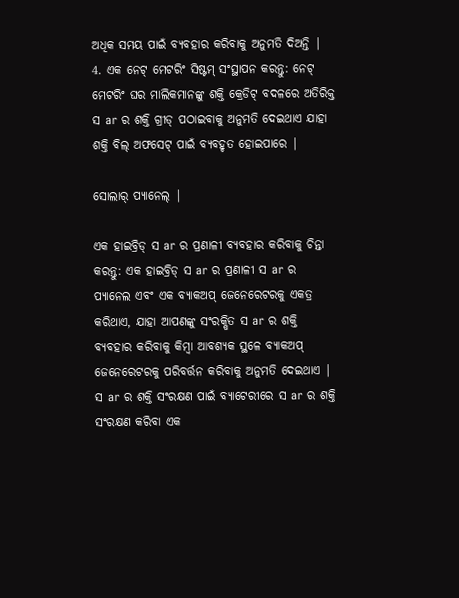ଅଧିକ ସମୟ ପାଇଁ ବ୍ୟବହାର କରିବାକୁ ଅନୁମତି ଦିଅନ୍ତି |
4. ଏକ ନେଟ୍ ମେଟରିଂ ସିଷ୍ଟମ୍ ସଂସ୍ଥାପନ କରନ୍ତୁ: ନେଟ୍ ମେଟରିଂ ଘର ମାଲିକମାନଙ୍କୁ ଶକ୍ତି କ୍ରେଡିଟ୍ ବଦଳରେ ଅତିରିକ୍ତ ସ ar ର ଶକ୍ତି ଗ୍ରୀଡ୍ ପଠାଇବାକୁ ଅନୁମତି ଦେଇଥାଏ ଯାହା ଶକ୍ତି ବିଲ୍ ଅଫସେଟ୍ ପାଇଁ ବ୍ୟବହୃତ ହୋଇପାରେ |

ସୋଲାର୍ ପ୍ୟାନେଲ୍ |

ଏକ ହାଇବ୍ରିଡ୍ ସ ar ର ପ୍ରଣାଳୀ ବ୍ୟବହାର କରିବାକୁ ଚିନ୍ତା କରନ୍ତୁ: ଏକ ହାଇବ୍ରିଡ୍ ସ ar ର ପ୍ରଣାଳୀ ସ ar ର ପ୍ୟାନେଲ ଏବଂ ଏକ ବ୍ୟାକଅପ୍ ଜେନେରେଟରକୁ ଏକତ୍ର କରିଥାଏ, ଯାହା ଆପଣଙ୍କୁ ସଂରକ୍ଷିତ ସ ar ର ଶକ୍ତି ବ୍ୟବହାର କରିବାକୁ କିମ୍ବା ଆବଶ୍ୟକ ସ୍ଥଳେ ବ୍ୟାକଅପ୍ ଜେନେରେଟରକୁ ପରିବର୍ତ୍ତନ କରିବାକୁ ଅନୁମତି ଦେଇଥାଏ |
ସ ar ର ଶକ୍ତି ସଂରକ୍ଷଣ ପାଇଁ ବ୍ୟାଟେରୀରେ ସ ar ର ଶକ୍ତି ସଂରକ୍ଷଣ କରିବା ଏକ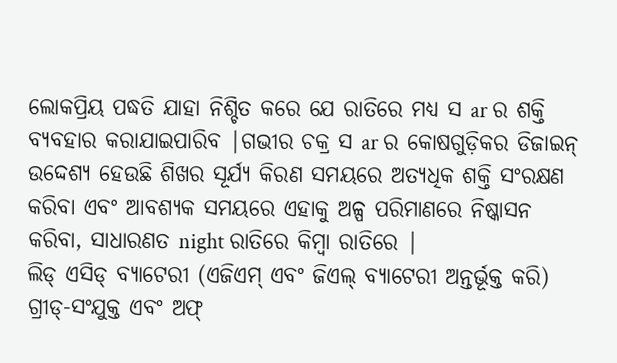ଲୋକପ୍ରିୟ ପଦ୍ଧତି ଯାହା ନିଶ୍ଚିତ କରେ ଯେ ରାତିରେ ମଧ୍ୟ ସ ar ର ଶକ୍ତି ବ୍ୟବହାର କରାଯାଇପାରିବ |ଗଭୀର ଚକ୍ର ସ ar ର କୋଷଗୁଡ଼ିକର ଡିଜାଇନ୍ ଉଦ୍ଦେଶ୍ୟ ହେଉଛି ଶିଖର ସୂର୍ଯ୍ୟ କିରଣ ସମୟରେ ଅତ୍ୟଧିକ ଶକ୍ତି ସଂରକ୍ଷଣ କରିବା ଏବଂ ଆବଶ୍ୟକ ସମୟରେ ଏହାକୁ ଅଳ୍ପ ପରିମାଣରେ ନିଷ୍କାସନ କରିବା, ସାଧାରଣତ night ରାତିରେ କିମ୍ବା ରାତିରେ |
ଲିଡ୍ ଏସିଡ୍ ବ୍ୟାଟେରୀ (ଏଜିଏମ୍ ଏବଂ ଜିଏଲ୍ ବ୍ୟାଟେରୀ ଅନ୍ତର୍ଭୂକ୍ତ କରି) ଗ୍ରୀଡ୍-ସଂଯୁକ୍ତ ଏବଂ ଅଫ୍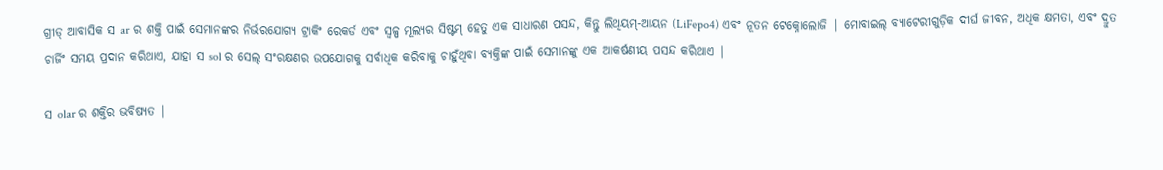ଗ୍ରୀଡ୍ ଆବାସିକ ସ ar ର ଶକ୍ତି ପାଇଁ ସେମାନଙ୍କର ନିର୍ଭରଯୋଗ୍ୟ ଟ୍ରାକିଂ ରେକର୍ଡ ଏବଂ ସ୍ୱଳ୍ପ ମୂଲ୍ୟର ସିଷ୍ଟମ୍ ହେତୁ ଏକ ସାଧାରଣ ପସନ୍ଦ, କିନ୍ତୁ ଲିଥିୟମ୍-ଆୟନ (LiFepo4) ଏବଂ ନୂତନ ଟେକ୍ନୋଲୋଜି | ମୋବାଇଲ୍ ବ୍ୟାଟେରୀଗୁଡ଼ିକ ଦୀର୍ଘ ଜୀବନ, ଅଧିକ କ୍ଷମତା, ଏବଂ ଦ୍ରୁତ ଚାର୍ଜିଂ ସମୟ ପ୍ରଦାନ କରିଥାଏ, ଯାହା ସ sol ର ସେଲ୍ ସଂରକ୍ଷଣର ଉପଯୋଗକୁ ସର୍ବାଧିକ କରିବାକୁ ଚାହୁଁଥିବା ବ୍ୟକ୍ତିଙ୍କ ପାଇଁ ସେମାନଙ୍କୁ ଏକ ଆକର୍ଷଣୀୟ ପସନ୍ଦ କରିଥାଏ |

ସ olar ର ଶକ୍ତିର ଭବିଷ୍ୟତ |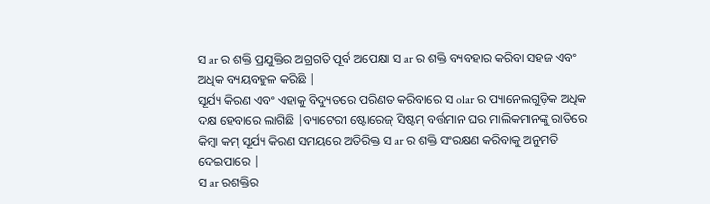ସ ar ର ଶକ୍ତି ପ୍ରଯୁକ୍ତିର ଅଗ୍ରଗତି ପୂର୍ବ ଅପେକ୍ଷା ସ ar ର ଶକ୍ତି ବ୍ୟବହାର କରିବା ସହଜ ଏବଂ ଅଧିକ ବ୍ୟୟବହୁଳ କରିଛି |
ସୂର୍ଯ୍ୟ କିରଣ ଏବଂ ଏହାକୁ ବିଦ୍ୟୁତରେ ପରିଣତ କରିବାରେ ସ olar ର ପ୍ୟାନେଲଗୁଡ଼ିକ ଅଧିକ ଦକ୍ଷ ହେବାରେ ଲାଗିଛି |ବ୍ୟାଟେରୀ ଷ୍ଟୋରେଜ୍ ସିଷ୍ଟମ୍ ବର୍ତ୍ତମାନ ଘର ମାଲିକମାନଙ୍କୁ ରାତିରେ କିମ୍ବା କମ୍ ସୂର୍ଯ୍ୟ କିରଣ ସମୟରେ ଅତିରିକ୍ତ ସ ar ର ଶକ୍ତି ସଂରକ୍ଷଣ କରିବାକୁ ଅନୁମତି ଦେଇପାରେ |
ସ ar ରଶକ୍ତିର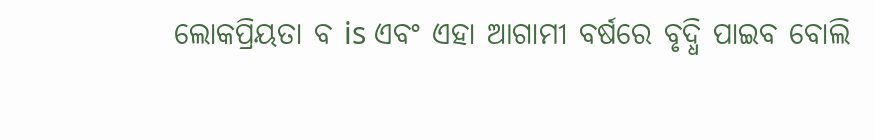ଲୋକପ୍ରିୟତା ବ is ଏବଂ ଏହା ଆଗାମୀ ବର୍ଷରେ ବୃଦ୍ଧି ପାଇବ ବୋଲି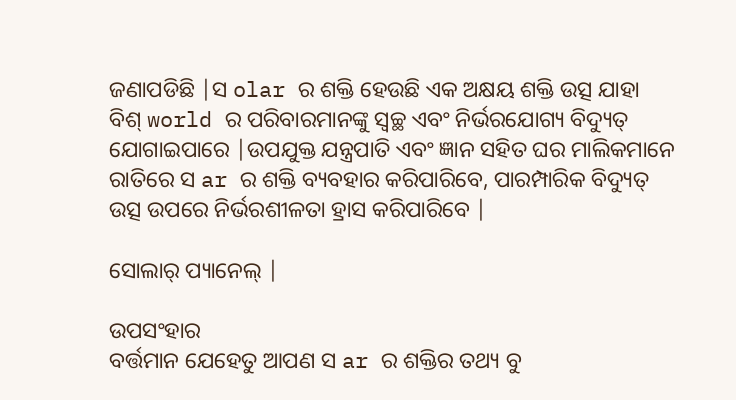ଜଣାପଡିଛି |ସ olar ର ଶକ୍ତି ହେଉଛି ଏକ ଅକ୍ଷୟ ଶକ୍ତି ଉତ୍ସ ଯାହା ବିଶ୍ world ର ପରିବାରମାନଙ୍କୁ ସ୍ୱଚ୍ଛ ଏବଂ ନିର୍ଭରଯୋଗ୍ୟ ବିଦ୍ୟୁତ୍ ଯୋଗାଇପାରେ |ଉପଯୁକ୍ତ ଯନ୍ତ୍ରପାତି ଏବଂ ଜ୍ଞାନ ସହିତ ଘର ମାଲିକମାନେ ରାତିରେ ସ ar ର ଶକ୍ତି ବ୍ୟବହାର କରିପାରିବେ, ପାରମ୍ପାରିକ ବିଦ୍ୟୁତ୍ ଉତ୍ସ ଉପରେ ନିର୍ଭରଶୀଳତା ହ୍ରାସ କରିପାରିବେ |

ସୋଲାର୍ ପ୍ୟାନେଲ୍ |

ଉପସଂହାର
ବର୍ତ୍ତମାନ ଯେହେତୁ ଆପଣ ସ ar ର ଶକ୍ତିର ତଥ୍ୟ ବୁ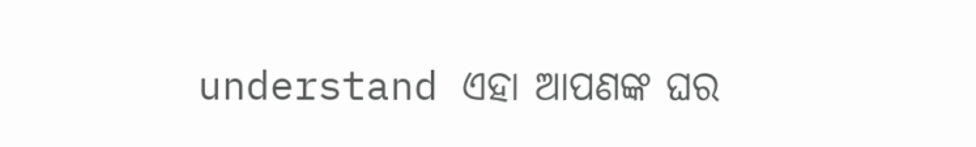understand ଏହା ଆପଣଙ୍କ ଘର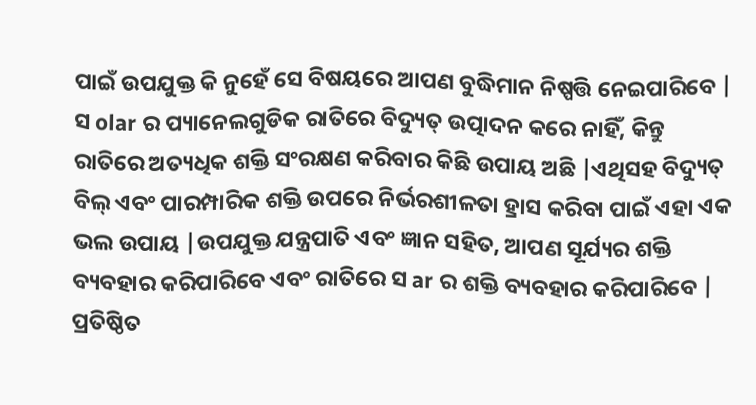ପାଇଁ ଉପଯୁକ୍ତ କି ନୁହେଁ ସେ ବିଷୟରେ ଆପଣ ବୁଦ୍ଧିମାନ ନିଷ୍ପତ୍ତି ନେଇପାରିବେ |
ସ olar ର ପ୍ୟାନେଲଗୁଡିକ ରାତିରେ ବିଦ୍ୟୁତ୍ ଉତ୍ପାଦନ କରେ ନାହିଁ, କିନ୍ତୁ ରାତିରେ ଅତ୍ୟଧିକ ଶକ୍ତି ସଂରକ୍ଷଣ କରିବାର କିଛି ଉପାୟ ଅଛି |ଏଥିସହ ବିଦ୍ୟୁତ୍ ବିଲ୍ ଏବଂ ପାରମ୍ପାରିକ ଶକ୍ତି ଉପରେ ନିର୍ଭରଶୀଳତା ହ୍ରାସ କରିବା ପାଇଁ ଏହା ଏକ ଭଲ ଉପାୟ |ଉପଯୁକ୍ତ ଯନ୍ତ୍ରପାତି ଏବଂ ଜ୍ଞାନ ସହିତ, ଆପଣ ସୂର୍ଯ୍ୟର ଶକ୍ତି ବ୍ୟବହାର କରିପାରିବେ ଏବଂ ରାତିରେ ସ ar ର ଶକ୍ତି ବ୍ୟବହାର କରିପାରିବେ |
ପ୍ରତିଷ୍ଠିତ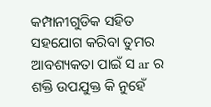କମ୍ପାନୀଗୁଡିକ ସହିତ ସହଯୋଗ କରିବା ତୁମର ଆବଶ୍ୟକତା ପାଇଁ ସ ar ର ଶକ୍ତି ଉପଯୁକ୍ତ କି ନୁହେଁ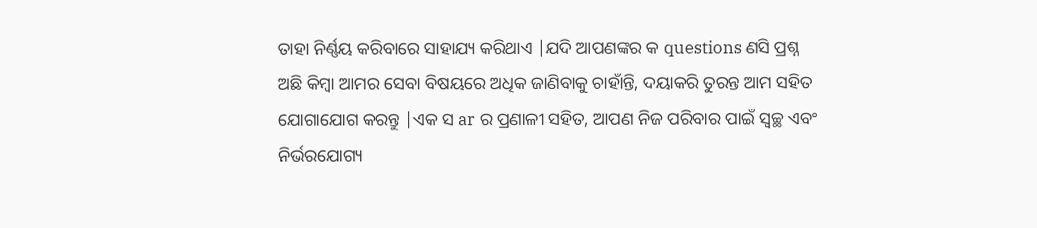ତାହା ନିର୍ଣ୍ଣୟ କରିବାରେ ସାହାଯ୍ୟ କରିଥାଏ |ଯଦି ଆପଣଙ୍କର କ questions ଣସି ପ୍ରଶ୍ନ ଅଛି କିମ୍ବା ଆମର ସେବା ବିଷୟରେ ଅଧିକ ଜାଣିବାକୁ ଚାହାଁନ୍ତି, ଦୟାକରି ତୁରନ୍ତ ଆମ ସହିତ ଯୋଗାଯୋଗ କରନ୍ତୁ |ଏକ ସ ar ର ପ୍ରଣାଳୀ ସହିତ, ଆପଣ ନିଜ ପରିବାର ପାଇଁ ସ୍ୱଚ୍ଛ ଏବଂ ନିର୍ଭରଯୋଗ୍ୟ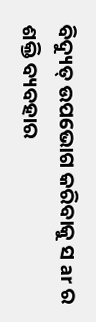ବିଦ୍ୟୁତ୍ ଉପଭୋଗ କରିବାକୁ ସ ar ର ଶକ୍ତି ବ୍ୟବହାର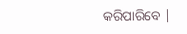କରିପାରିବେ |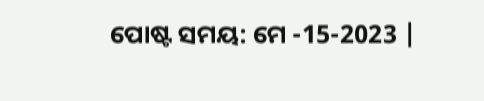ପୋଷ୍ଟ ସମୟ: ମେ -15-2023 |